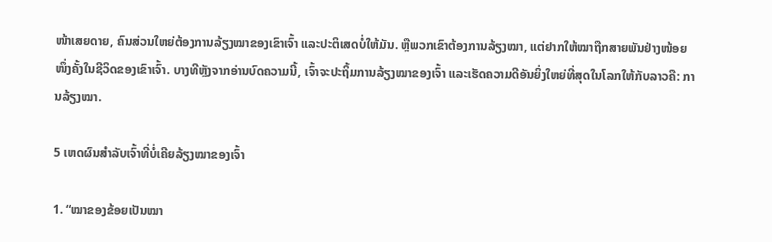ໜ້າເສຍດາຍ, ຄົນສ່ວນໃຫຍ່ຕ້ອງການລ້ຽງໝາຂອງເຂົາເຈົ້າ ແລະປະຕິເສດບໍ່ໃຫ້ມັນ. ຫຼືພວກເຂົາຕ້ອງການລ້ຽງໝາ, ແຕ່ຢາກໃຫ້ໝາຖືກສາຍພັນຢ່າງໜ້ອຍໜຶ່ງຄັ້ງໃນຊີວິດຂອງເຂົາເຈົ້າ. ບາງທີຫຼັງຈາກອ່ານບົດຄວາມນີ້, ເຈົ້າຈະປະຖິ້ມການລ້ຽງໝາຂອງເຈົ້າ ແລະເຮັດຄວາມດີອັນຍິ່ງໃຫຍ່ທີ່ສຸດໃນໂລກໃຫ້ກັບລາວຄື: ການລ້ຽງໝາ.

5 ເຫດຜົນສຳລັບເຈົ້າທີ່ບໍ່ເຄີຍລ້ຽງໝາຂອງເຈົ້າ

1. “ໝາຂອງຂ້ອຍເປັນໝາ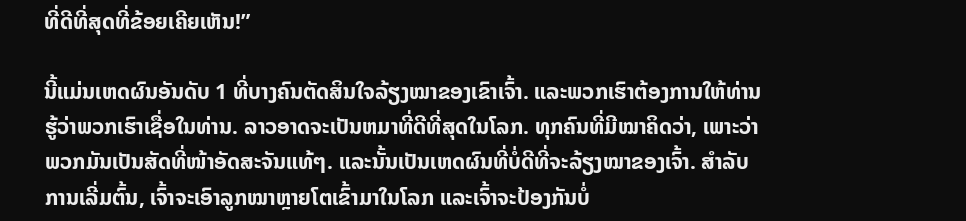ທີ່ດີທີ່ສຸດທີ່ຂ້ອຍເຄີຍເຫັນ!”

ນີ້ແມ່ນເຫດຜົນອັນດັບ 1 ທີ່ບາງຄົນຕັດສິນໃຈລ້ຽງໝາຂອງເຂົາເຈົ້າ. ແລະພວກເຮົາຕ້ອງການໃຫ້ທ່ານຮູ້ວ່າພວກເຮົາເຊື່ອໃນທ່ານ. ລາວອາດຈະເປັນຫມາທີ່ດີທີ່ສຸດໃນໂລກ. ທຸກຄົນທີ່ມີໝາຄິດວ່າ, ເພາະວ່າພວກມັນເປັນສັດທີ່ໜ້າອັດສະຈັນແທ້ໆ. ແລະນັ້ນເປັນເຫດຜົນທີ່ບໍ່ດີທີ່ຈະລ້ຽງໝາຂອງເຈົ້າ. ສໍາລັບການເລີ່ມຕົ້ນ, ເຈົ້າຈະເອົາລູກໝາຫຼາຍໂຕເຂົ້າມາໃນໂລກ ແລະເຈົ້າຈະປ້ອງກັນບໍ່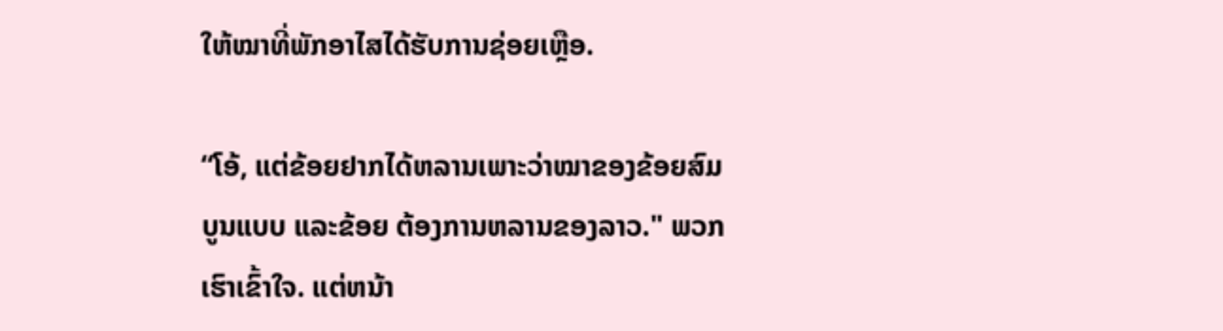ໃຫ້ໝາທີ່ພັກອາໄສໄດ້ຮັບການຊ່ອຍເຫຼືອ.

“ໂອ້, ແຕ່ຂ້ອຍຢາກໄດ້ຫລານເພາະວ່າໝາຂອງຂ້ອຍສົມບູນແບບ ແລະຂ້ອຍ ຕ້ອງການຫລານຂອງລາວ." ພວກເຮົາເຂົ້າໃຈ. ແຕ່ຫນ້າ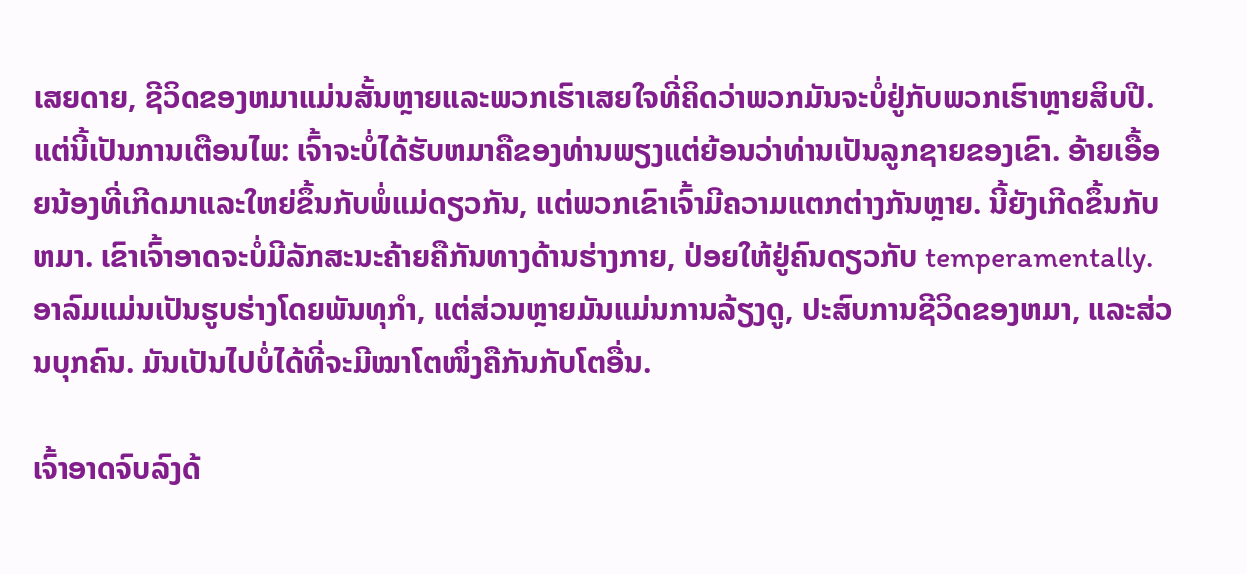ເສຍດາຍ, ຊີວິດຂອງຫມາແມ່ນສັ້ນຫຼາຍແລະພວກເຮົາເສຍໃຈທີ່ຄິດວ່າພວກມັນຈະບໍ່ຢູ່ກັບພວກເຮົາຫຼາຍສິບປີ. ແຕ່ນີ້ເປັນການເຕືອນໄພ: ເຈົ້າຈະບໍ່ໄດ້ຮັບຫມາຄືຂອງທ່ານພຽງແຕ່ຍ້ອນວ່າທ່ານເປັນລູກຊາຍຂອງເຂົາ. ອ້າຍເອື້ອຍນ້ອງທີ່ເກີດມາແລະໃຫຍ່ຂຶ້ນກັບພໍ່ແມ່ດຽວກັນ, ແຕ່ພວກເຂົາເຈົ້າມີຄວາມແຕກຕ່າງກັນຫຼາຍ. ນີ້ຍັງເກີດຂຶ້ນກັບຫມາ. ເຂົາເຈົ້າອາດຈະບໍ່ມີລັກສະນະຄ້າຍຄືກັນທາງດ້ານຮ່າງກາຍ, ປ່ອຍໃຫ້ຢູ່ຄົນດຽວກັບ temperamentally. ອາລົມແມ່ນເປັນຮູບຮ່າງໂດຍພັນທຸກໍາ, ແຕ່ສ່ວນຫຼາຍມັນແມ່ນການລ້ຽງດູ, ປະສົບການຊີວິດຂອງຫມາ, ແລະສ່ວນບຸກຄົນ. ມັນເປັນໄປບໍ່ໄດ້ທີ່ຈະມີໝາໂຕໜຶ່ງຄືກັນກັບໂຕອື່ນ.

ເຈົ້າອາດຈົບລົງດ້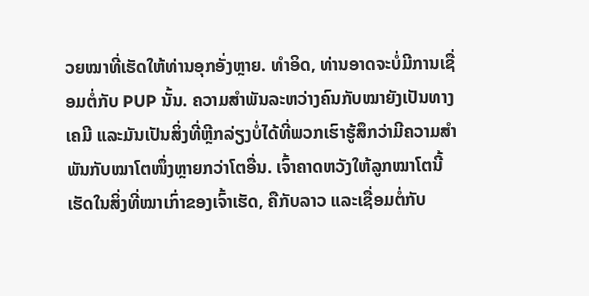ວຍໝາທີ່ເຮັດໃຫ້ທ່ານອຸກອັ່ງຫຼາຍ. ທໍາອິດ, ທ່ານອາດຈະບໍ່ມີການເຊື່ອມຕໍ່ກັບ PUP ນັ້ນ. ຄວາມສຳພັນລະຫວ່າງຄົນກັບໝາຍັງເປັນທາງເຄມີ ແລະມັນເປັນສິ່ງທີ່ຫຼີກລ່ຽງບໍ່ໄດ້ທີ່ພວກເຮົາຮູ້ສຶກວ່າມີຄວາມສຳພັນກັບໝາໂຕໜຶ່ງຫຼາຍກວ່າໂຕອື່ນ. ເຈົ້າຄາດຫວັງໃຫ້ລູກໝາໂຕນີ້ເຮັດໃນສິ່ງທີ່ໝາເກົ່າຂອງເຈົ້າເຮັດ, ຄືກັບລາວ ແລະເຊື່ອມຕໍ່ກັບ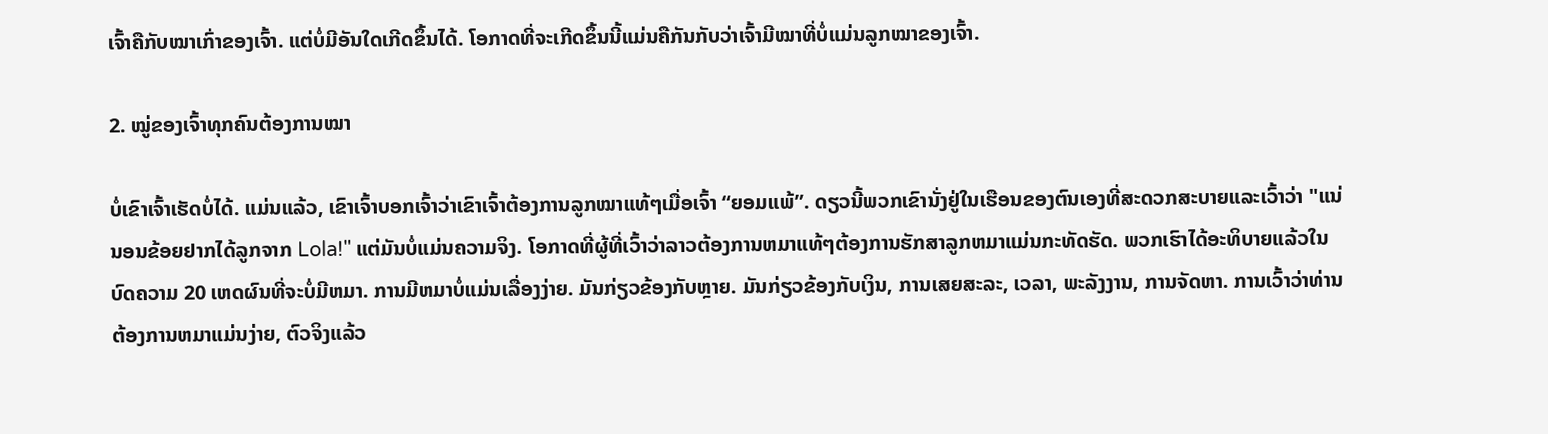ເຈົ້າຄືກັບໝາເກົ່າຂອງເຈົ້າ. ແຕ່ບໍ່ມີອັນໃດເກີດຂຶ້ນໄດ້. ໂອກາດທີ່ຈະເກີດຂຶ້ນນີ້ແມ່ນຄືກັນກັບວ່າເຈົ້າມີໝາທີ່ບໍ່ແມ່ນລູກໝາຂອງເຈົ້າ.

2. ໝູ່ຂອງເຈົ້າທຸກຄົນຕ້ອງການໝາ

ບໍ່ເຂົາເຈົ້າເຮັດບໍ່ໄດ້. ແມ່ນແລ້ວ, ເຂົາເຈົ້າບອກເຈົ້າວ່າເຂົາເຈົ້າຕ້ອງການລູກໝາແທ້ໆເມື່ອເຈົ້າ “ຍອມແພ້”. ດຽວນີ້ພວກເຂົານັ່ງຢູ່ໃນເຮືອນຂອງຕົນເອງທີ່ສະດວກສະບາຍແລະເວົ້າວ່າ "ແນ່ນອນຂ້ອຍຢາກໄດ້ລູກຈາກ Lola!" ແຕ່ມັນບໍ່ແມ່ນຄວາມຈິງ. ໂອກາດທີ່ຜູ້ທີ່ເວົ້າວ່າລາວຕ້ອງການຫມາແທ້ໆຕ້ອງການຮັກສາລູກຫມາແມ່ນກະທັດຮັດ. ພວກເຮົາໄດ້ອະທິບາຍແລ້ວໃນບົດຄວາມ 20 ເຫດຜົນທີ່ຈະບໍ່ມີຫມາ. ການມີຫມາບໍ່ແມ່ນເລື່ອງງ່າຍ. ມັນກ່ຽວຂ້ອງກັບຫຼາຍ. ມັນກ່ຽວຂ້ອງກັບເງິນ, ການເສຍສະລະ, ເວລາ, ພະລັງງານ, ການຈັດຫາ. ການເວົ້າວ່າທ່ານຕ້ອງການຫມາແມ່ນງ່າຍ, ຕົວຈິງແລ້ວ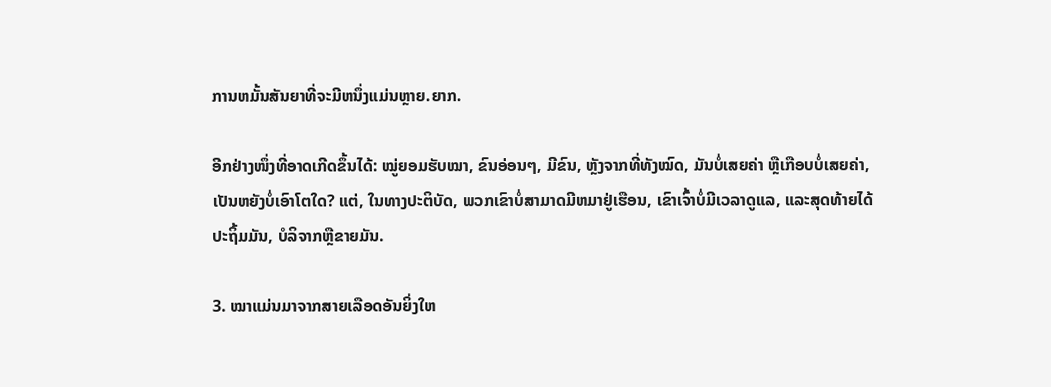ການຫມັ້ນສັນຍາທີ່ຈະມີຫນຶ່ງແມ່ນຫຼາຍ.ຍາກ.

ອີກຢ່າງໜຶ່ງທີ່ອາດເກີດຂຶ້ນໄດ້: ໝູ່ຍອມຮັບໝາ, ຂົນອ່ອນໆ, ມີຂົນ, ຫຼັງຈາກທີ່ທັງໝົດ, ມັນບໍ່ເສຍຄ່າ ຫຼືເກືອບບໍ່ເສຍຄ່າ, ເປັນຫຍັງບໍ່ເອົາໂຕໃດ? ແຕ່, ໃນທາງປະຕິບັດ, ພວກເຂົາບໍ່ສາມາດມີຫມາຢູ່ເຮືອນ, ເຂົາເຈົ້າບໍ່ມີເວລາດູແລ, ແລະສຸດທ້າຍໄດ້ປະຖິ້ມມັນ, ບໍລິຈາກຫຼືຂາຍມັນ.

3. ໝາແມ່ນມາຈາກສາຍເລືອດອັນຍິ່ງໃຫ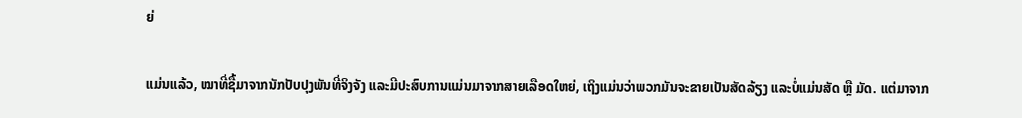ຍ່

ແມ່ນແລ້ວ, ໝາທີ່ຊື້ມາຈາກນັກປັບປຸງພັນທີ່ຈິງຈັງ ແລະມີປະສົບການແມ່ນມາຈາກສາຍເລືອດໃຫຍ່, ເຖິງແມ່ນວ່າພວກມັນຈະຂາຍເປັນສັດລ້ຽງ ແລະບໍ່ແມ່ນສັດ ຫຼື ມັດ. ແຕ່ມາຈາກ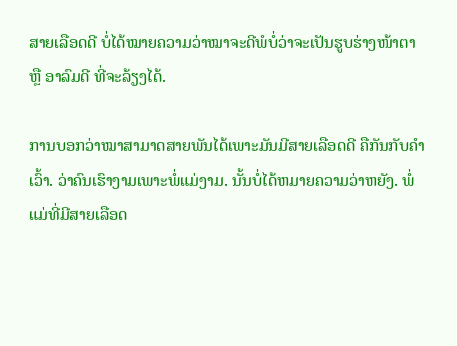ສາຍເລືອດດີ ບໍ່ໄດ້ໝາຍຄວາມວ່າໝາຈະດີພໍບໍ່ວ່າຈະເປັນຮູບຮ່າງໜ້າຕາ ຫຼື ອາລົມດີ ທີ່ຈະລ້ຽງໄດ້.

ການບອກວ່າໝາສາມາດສາຍພັນໄດ້ເພາະມັນມີສາຍເລືອດດີ ຄືກັນກັບຄຳເວົ້າ. ວ່າຄົນເຮົາງາມເພາະພໍ່ແມ່ງາມ. ນັ້ນບໍ່ໄດ້ຫມາຍຄວາມວ່າຫຍັງ. ພໍ່ແມ່ທີ່ມີສາຍເລືອດ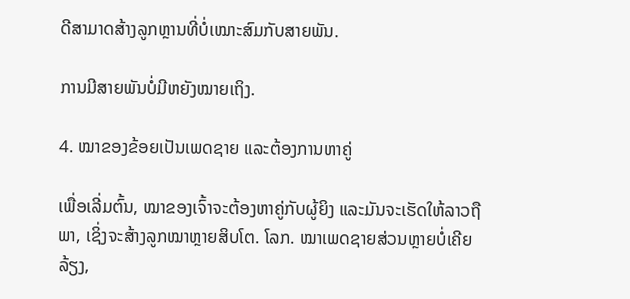ດີສາມາດສ້າງລູກຫຼານທີ່ບໍ່ເໝາະສົມກັບສາຍພັນ.

ການມີສາຍພັນບໍ່ມີຫຍັງໝາຍເຖິງ.

4. ໝາຂອງຂ້ອຍເປັນເພດຊາຍ ແລະຕ້ອງການຫາຄູ່

ເພື່ອເລີ່ມຕົ້ນ, ໝາຂອງເຈົ້າຈະຕ້ອງຫາຄູ່ກັບຜູ້ຍິງ ແລະມັນຈະເຮັດໃຫ້ລາວຖືພາ, ເຊິ່ງຈະສ້າງລູກໝາຫຼາຍສິບໂຕ. ໂລກ. ໝາເພດຊາຍສ່ວນຫຼາຍບໍ່ເຄີຍລ້ຽງ,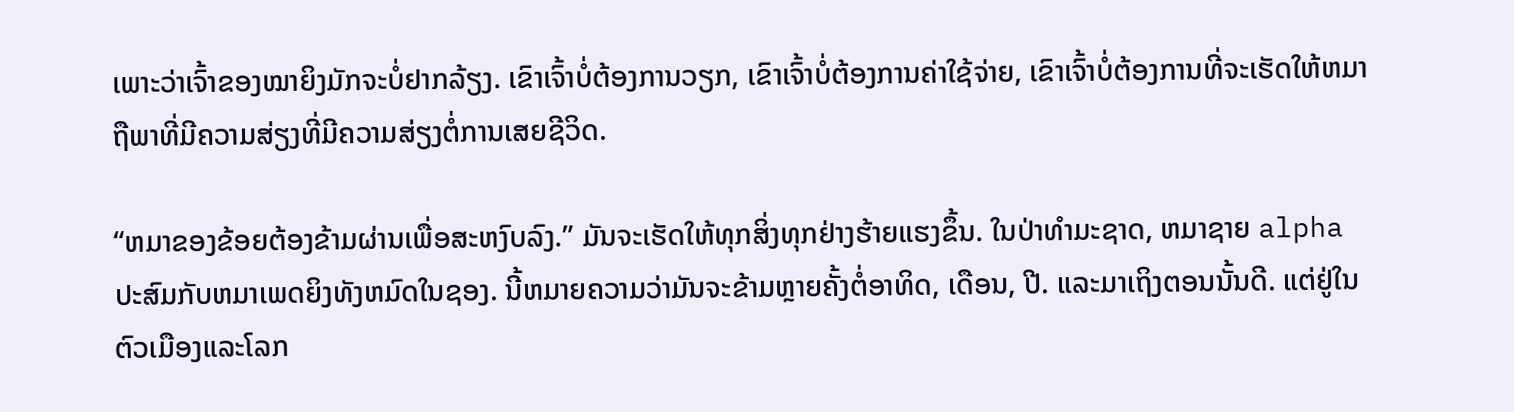ເພາະວ່າເຈົ້າຂອງໝາຍິງມັກຈະບໍ່ຢາກລ້ຽງ. ເຂົາເຈົ້າບໍ່ຕ້ອງການວຽກ, ເຂົາເຈົ້າບໍ່ຕ້ອງການຄ່າໃຊ້ຈ່າຍ, ເຂົາເຈົ້າບໍ່ຕ້ອງການທີ່ຈະເຮັດໃຫ້ຫມາຖືພາທີ່ມີຄວາມສ່ຽງທີ່ມີຄວາມສ່ຽງຕໍ່ການເສຍຊີວິດ.

“ຫມາຂອງຂ້ອຍຕ້ອງຂ້າມຜ່ານເພື່ອສະຫງົບລົງ.” ມັນຈະເຮັດໃຫ້ທຸກສິ່ງທຸກຢ່າງຮ້າຍແຮງຂຶ້ນ. ໃນປ່າທໍາມະຊາດ, ຫມາຊາຍ alpha ປະສົມກັບຫມາເພດຍິງທັງຫມົດໃນຊອງ. ນີ້ຫມາຍຄວາມວ່າມັນຈະຂ້າມຫຼາຍຄັ້ງຕໍ່ອາທິດ, ເດືອນ, ປີ. ແລະມາເຖິງຕອນນັ້ນດີ. ແຕ່ຢູ່ໃນຕົວເມືອງແລະໂລກ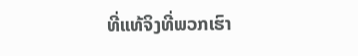ທີ່ແທ້ຈິງທີ່ພວກເຮົາ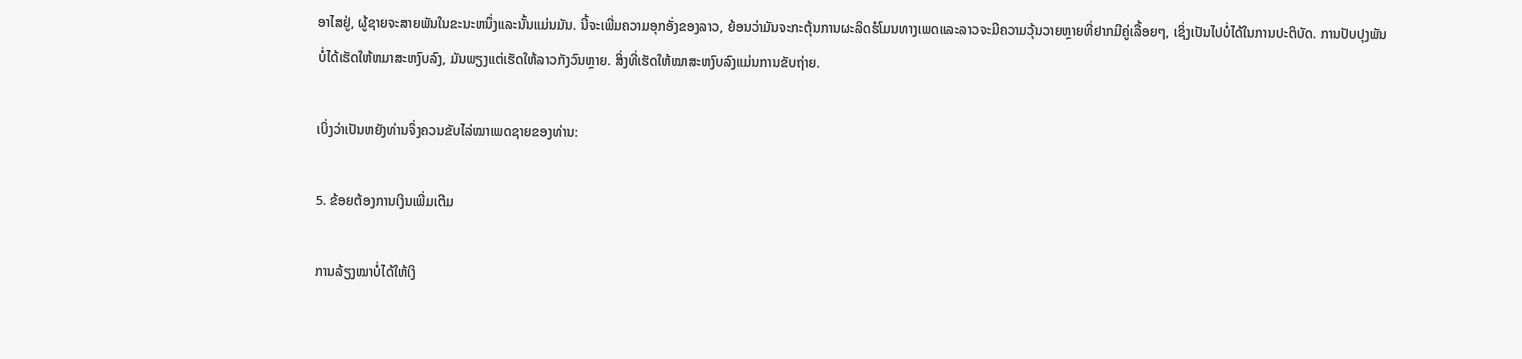ອາໄສຢູ່, ຜູ້ຊາຍຈະສາຍພັນໃນຂະນະຫນຶ່ງແລະນັ້ນແມ່ນມັນ. ນີ້ຈະເພີ່ມຄວາມອຸກອັ່ງຂອງລາວ, ຍ້ອນວ່າມັນຈະກະຕຸ້ນການຜະລິດຮໍໂມນທາງເພດແລະລາວຈະມີຄວາມວຸ້ນວາຍຫຼາຍທີ່ຢາກມີຄູ່ເລື້ອຍໆ, ເຊິ່ງເປັນໄປບໍ່ໄດ້ໃນການປະຕິບັດ. ການປັບປຸງພັນບໍ່ໄດ້ເຮັດໃຫ້ຫມາສະຫງົບລົງ, ມັນພຽງແຕ່ເຮັດໃຫ້ລາວກັງວົນຫຼາຍ. ສິ່ງທີ່ເຮັດໃຫ້ໝາສະຫງົບລົງແມ່ນການຂັບຖ່າຍ.

ເບິ່ງວ່າເປັນຫຍັງທ່ານຈຶ່ງຄວນຂັບໄລ່ໝາເພດຊາຍຂອງທ່ານ:

5. ຂ້ອຍຕ້ອງການເງິນເພີ່ມເຕີມ

ການລ້ຽງໝາບໍ່ໄດ້ໃຫ້ເງິ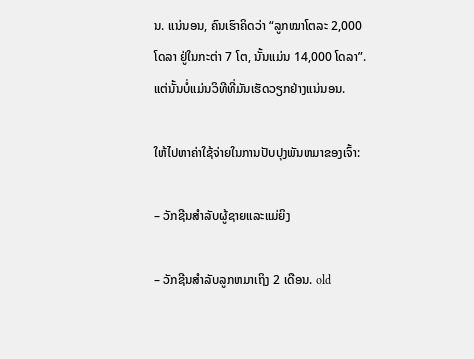ນ. ແນ່ນອນ, ຄົນເຮົາຄິດວ່າ “ລູກໝາໂຕລະ 2,000 ໂດລາ ຢູ່ໃນກະຕ່າ 7 ໂຕ, ນັ້ນແມ່ນ 14,000 ໂດລາ”. ແຕ່ນັ້ນບໍ່ແມ່ນວິທີທີ່ມັນເຮັດວຽກຢ່າງແນ່ນອນ.

ໃຫ້ໄປຫາຄ່າໃຊ້ຈ່າຍໃນການປັບປຸງພັນຫມາຂອງເຈົ້າ:

– ວັກຊີນສໍາລັບຜູ້ຊາຍແລະແມ່ຍິງ

– ວັກຊີນສໍາລັບລູກຫມາເຖິງ 2 ເດືອນ. old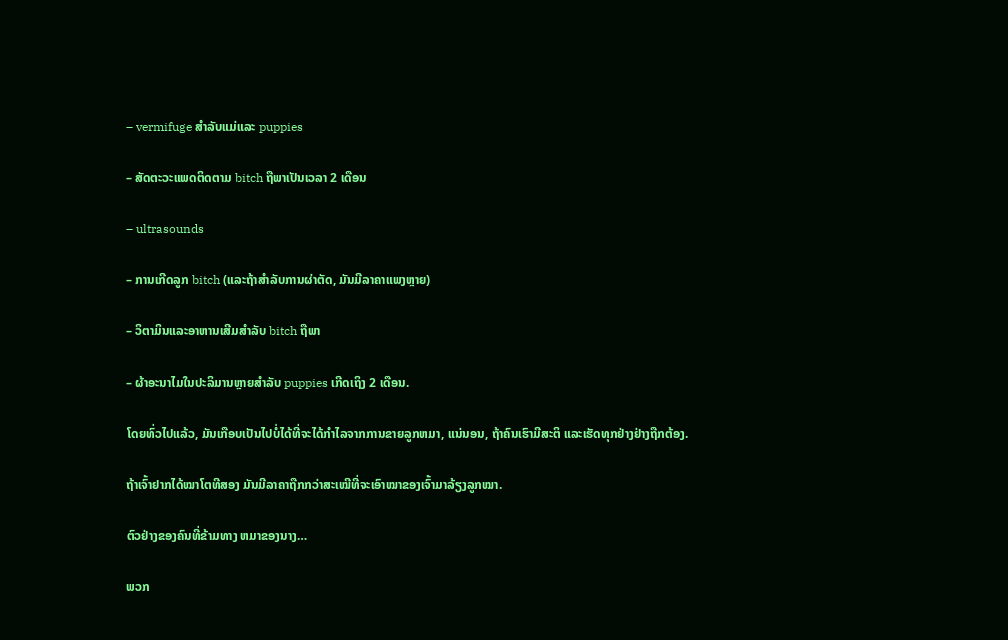– vermifuge ສໍາລັບແມ່ແລະ puppies

– ສັດຕະວະແພດຕິດຕາມ bitch ຖືພາເປັນເວລາ 2 ເດືອນ

– ultrasounds

– ການເກີດລູກ bitch (ແລະຖ້າສໍາລັບການຜ່າຕັດ, ມັນມີລາຄາແພງຫຼາຍ)

– ວິຕາມິນແລະອາຫານເສີມສໍາລັບ bitch ຖືພາ

– ຜ້າອະນາໄມໃນປະລິມານຫຼາຍສໍາລັບ puppies ເກີດເຖິງ 2 ເດືອນ.

ໂດຍທົ່ວໄປແລ້ວ, ມັນເກືອບເປັນໄປບໍ່ໄດ້ທີ່ຈະໄດ້ກໍາໄລຈາກການຂາຍລູກຫມາ, ແນ່ນອນ, ຖ້າຄົນເຮົາມີສະຕິ ແລະເຮັດທຸກຢ່າງຢ່າງຖືກຕ້ອງ.

ຖ້າເຈົ້າຢາກໄດ້ໝາໂຕທີສອງ ມັນມີລາຄາຖືກກວ່າສະເໝີທີ່ຈະເອົາໝາຂອງເຈົ້າມາລ້ຽງລູກໝາ.

ຕົວຢ່າງຂອງຄົນທີ່ຂ້າມທາງ ຫມາຂອງນາງ…

ພວກ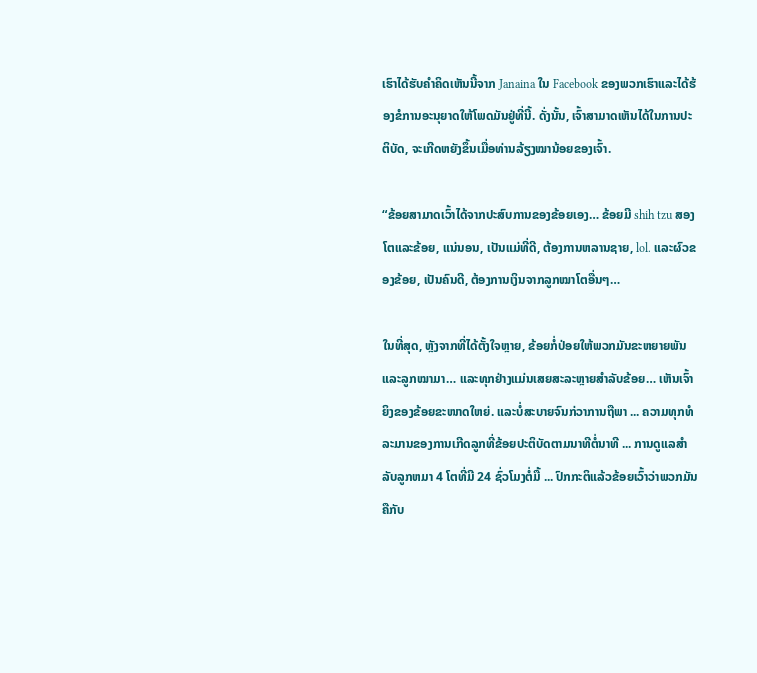ເຮົາໄດ້ຮັບຄໍາຄິດເຫັນນີ້ຈາກ Janaina ໃນ Facebook ຂອງພວກເຮົາແລະໄດ້ຮ້ອງຂໍການອະນຸຍາດໃຫ້ໂພດມັນຢູ່ທີ່ນີ້. ດັ່ງນັ້ນ, ເຈົ້າສາມາດເຫັນໄດ້ໃນການປະຕິບັດ, ຈະເກີດຫຍັງຂຶ້ນເມື່ອທ່ານລ້ຽງໝານ້ອຍຂອງເຈົ້າ.

“ຂ້ອຍສາມາດເວົ້າໄດ້ຈາກປະສົບການຂອງຂ້ອຍເອງ… ຂ້ອຍມີ shih tzu ສອງໂຕແລະຂ້ອຍ, ແນ່ນອນ, ເປັນແມ່ທີ່ດີ, ຕ້ອງການຫລານຊາຍ, lol. ແລະຜົວຂອງຂ້ອຍ, ເປັນຄົນດີ, ຕ້ອງການເງິນຈາກລູກໝາໂຕອື່ນໆ…

ໃນທີ່ສຸດ, ຫຼັງຈາກທີ່ໄດ້ຕັ້ງໃຈຫຼາຍ, ຂ້ອຍກໍ່ປ່ອຍໃຫ້ພວກມັນຂະຫຍາຍພັນ ແລະລູກໝາມາ… ແລະທຸກຢ່າງແມ່ນເສຍສະລະຫຼາຍສຳລັບຂ້ອຍ… ເຫັນເຈົ້າຍິງຂອງຂ້ອຍຂະໜາດໃຫຍ່. ແລະບໍ່ສະບາຍຈົນກ່ວາການຖືພາ ... ຄວາມທຸກທໍລະມານຂອງການເກີດລູກທີ່ຂ້ອຍປະຕິບັດຕາມນາທີຕໍ່ນາທີ ... ການດູແລສໍາລັບລູກຫມາ 4 ໂຕທີ່ມີ 24 ຊົ່ວໂມງຕໍ່ມື້ ... ປົກກະຕິແລ້ວຂ້ອຍເວົ້າວ່າພວກມັນຄືກັບ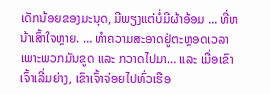ເດັກນ້ອຍຂອງມະນຸດ, ມີພຽງແຕ່ບໍ່ມີຜ້າອ້ອມ ... ທີ່ຫນ້າເສົ້າໃຈຫຼາຍ. … ທໍາຄວາມສະອາດຢູ່ຕະຫຼອດເວລາ ເພາະພວກມັນຂູດ ແລະ ກວາດໄປມາ… ແລະ ເມື່ອເຂົາເຈົ້າເລີ່ມຍ່າງ, ເຂົາເຈົ້າຈ່ອຍໄປທົ່ວເຮືອ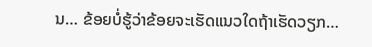ນ… ຂ້ອຍບໍ່ຮູ້ວ່າຂ້ອຍຈະເຮັດແນວໃດຖ້າເຮັດວຽກ…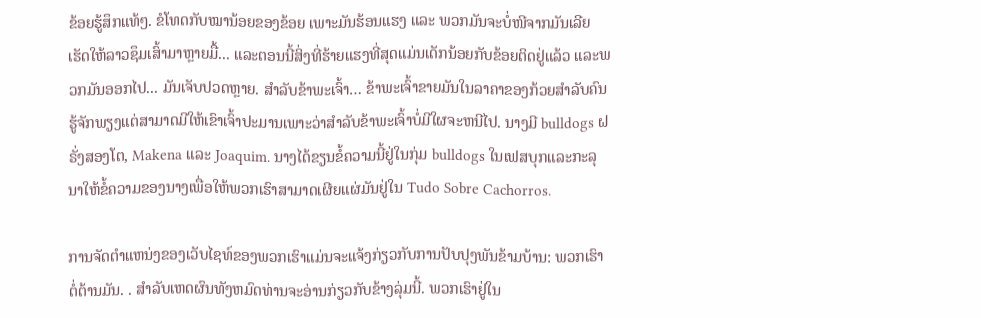ຂ້ອຍຮູ້ສຶກແທ້ໆ. ຂໍໂທດກັບໝານ້ອຍຂອງຂ້ອຍ ເພາະມັນຮ້ອນແຮງ ແລະ ພວກມັນຈະບໍ່ໜີຈາກມັນເລີຍ ເຮັດໃຫ້ລາວຊຶມເສົ້າມາຫຼາຍມື້... ແລະຕອນນີ້ສິ່ງທີ່ຮ້າຍແຮງທີ່ສຸດແມ່ນເດັກນ້ອຍກັບຂ້ອຍຕິດຢູ່ແລ້ວ ແລະພວກມັນອອກໄປ... ມັນເຈັບປວດຫຼາຍ. ສໍາລັບຂ້າພະເຈົ້າ… ຂ້າພະເຈົ້າຂາຍມັນໃນລາຄາຂອງກ້ວຍສໍາລັບຄົນຮູ້ຈັກພຽງແຕ່ສາມາດມີໃຫ້ເຂົາເຈົ້າປະມານເພາະວ່າສໍາລັບຂ້າພະເຈົ້າບໍ່ມີໃຜຈະຫນີໄປ. ນາງມີ bulldogs ຝຣັ່ງສອງໂຕ, Makena ແລະ Joaquim. ນາງໄດ້ຂຽນຂໍ້ຄວາມນີ້ຢູ່ໃນກຸ່ມ bulldogs ໃນເຟສບຸກແລະກະລຸນາໃຫ້ຂໍ້ຄວາມຂອງນາງເພື່ອໃຫ້ພວກເຮົາສາມາດເຜີຍແຜ່ມັນຢູ່ໃນ Tudo Sobre Cachorros.

ການຈັດຕໍາແຫນ່ງຂອງເວັບໄຊທ໌ຂອງພວກເຮົາແມ່ນຈະແຈ້ງກ່ຽວກັບການປັບປຸງພັນຂ້າມບ້ານ: ພວກເຮົາຕໍ່ຕ້ານມັນ. . ສໍາລັບເຫດຜົນທັງຫມົດທ່ານຈະອ່ານກ່ຽວກັບຂ້າງລຸ່ມນີ້. ພວກເຮົາຢູ່ໃນ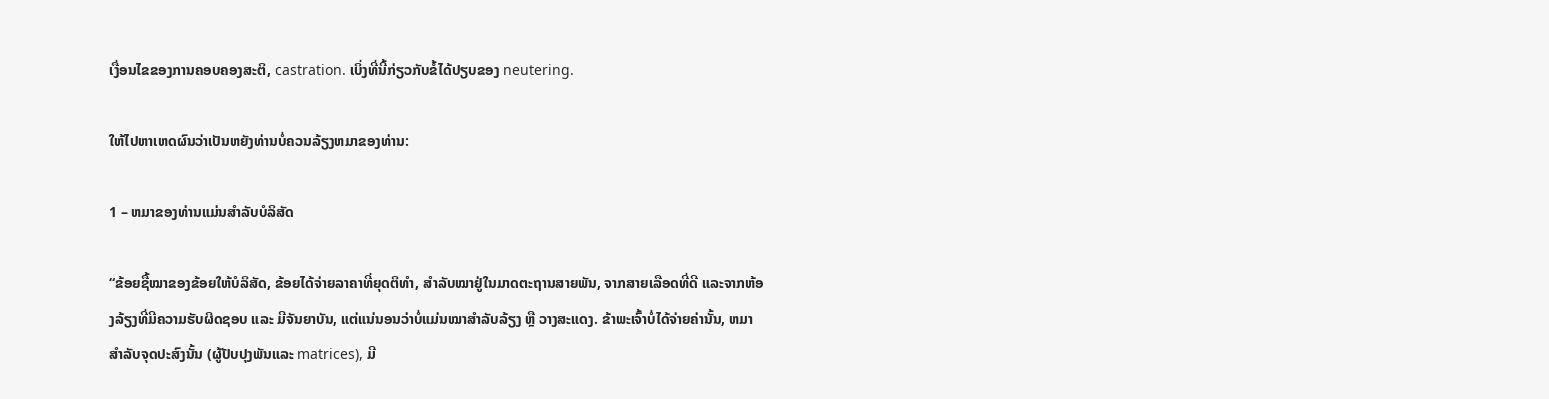ເງື່ອນໄຂຂອງການຄອບຄອງສະຕິ, castration. ເບິ່ງທີ່ນີ້ກ່ຽວກັບຂໍ້ໄດ້ປຽບຂອງ neutering.

ໃຫ້ໄປຫາເຫດຜົນວ່າເປັນຫຍັງທ່ານບໍ່ຄວນລ້ຽງຫມາຂອງທ່ານ:

1 – ຫມາຂອງທ່ານແມ່ນສໍາລັບບໍລິສັດ

“ຂ້ອຍຊື້ໝາຂອງຂ້ອຍໃຫ້ບໍລິສັດ, ຂ້ອຍໄດ້ຈ່າຍລາຄາທີ່ຍຸດຕິທຳ, ສຳລັບໝາຢູ່ໃນມາດຕະຖານສາຍພັນ, ຈາກສາຍເລືອດທີ່ດີ ແລະຈາກຫ້ອງລ້ຽງທີ່ມີຄວາມຮັບຜິດຊອບ ແລະ ມີຈັນຍາບັນ, ແຕ່ແນ່ນອນວ່າບໍ່ແມ່ນໝາສຳລັບລ້ຽງ ຫຼື ວາງສະແດງ. ຂ້າພະເຈົ້າບໍ່ໄດ້ຈ່າຍຄ່ານັ້ນ, ຫມາສໍາລັບຈຸດປະສົງນັ້ນ (ຜູ້ປັບປຸງພັນແລະ matrices), ມີ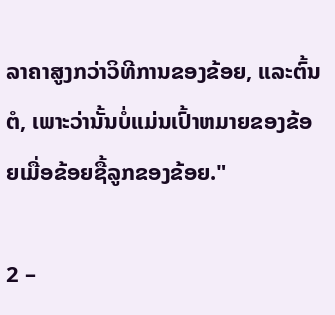ລາຄາສູງກວ່າວິທີການຂອງຂ້ອຍ, ແລະຕົ້ນຕໍ, ເພາະວ່ານັ້ນບໍ່ແມ່ນເປົ້າຫມາຍຂອງຂ້ອຍເມື່ອຂ້ອຍຊື້ລູກຂອງຂ້ອຍ."

2 –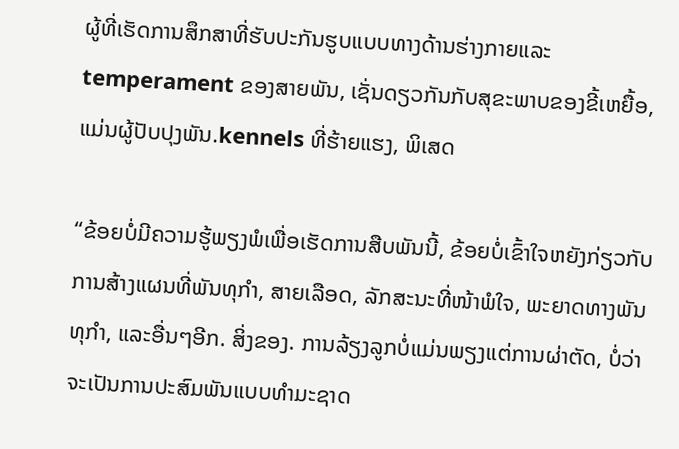ຜູ້ທີ່ເຮັດການສຶກສາທີ່ຮັບປະກັນຮູບແບບທາງດ້ານຮ່າງກາຍແລະ temperament ຂອງສາຍພັນ, ເຊັ່ນດຽວກັນກັບສຸຂະພາບຂອງຂີ້ເຫຍື້ອ, ແມ່ນຜູ້ປັບປຸງພັນ.kennels ທີ່ຮ້າຍແຮງ, ພິເສດ

“ຂ້ອຍບໍ່ມີຄວາມຮູ້ພຽງພໍເພື່ອເຮັດການສືບພັນນີ້, ຂ້ອຍບໍ່ເຂົ້າໃຈຫຍັງກ່ຽວກັບການສ້າງແຜນທີ່ພັນທຸກໍາ, ສາຍເລືອດ, ລັກສະນະທີ່ໜ້າພໍໃຈ, ພະຍາດທາງພັນທຸກໍາ, ແລະອື່ນໆອີກ. ສິ່ງຂອງ. ການລ້ຽງລູກບໍ່ແມ່ນພຽງແຕ່ການຜ່າຕັດ, ບໍ່ວ່າຈະເປັນການປະສົມພັນແບບທຳມະຊາດ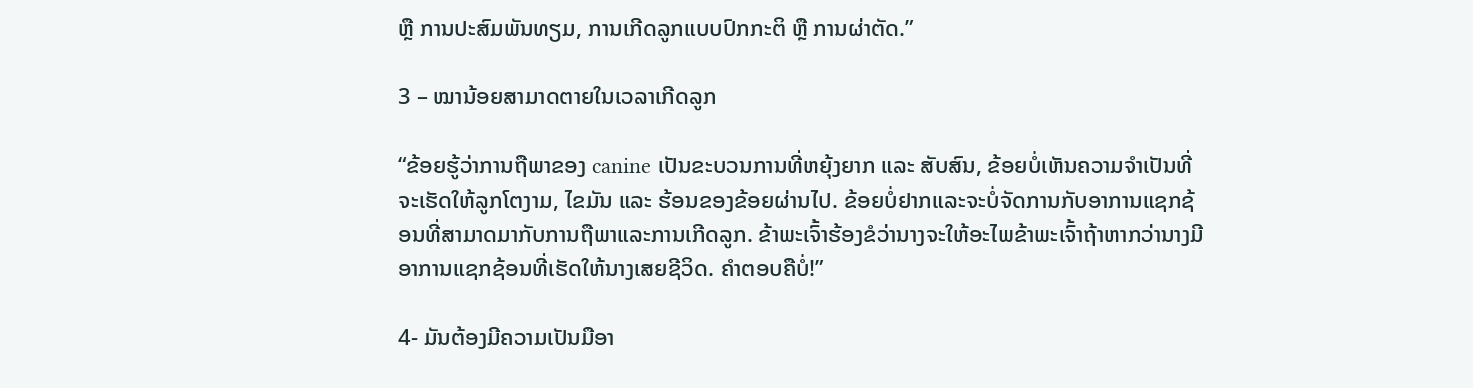ຫຼື ການປະສົມພັນທຽມ, ການເກີດລູກແບບປົກກະຕິ ຫຼື ການຜ່າຕັດ.”

3 – ໝານ້ອຍສາມາດຕາຍໃນເວລາເກີດລູກ

“ຂ້ອຍຮູ້ວ່າການຖືພາຂອງ canine ເປັນຂະບວນການທີ່ຫຍຸ້ງຍາກ ແລະ ສັບສົນ, ຂ້ອຍບໍ່ເຫັນຄວາມຈຳເປັນທີ່ຈະເຮັດໃຫ້ລູກໂຕງາມ, ໄຂມັນ ແລະ ຮ້ອນຂອງຂ້ອຍຜ່ານໄປ. ຂ້ອຍບໍ່ຢາກແລະຈະບໍ່ຈັດການກັບອາການແຊກຊ້ອນທີ່ສາມາດມາກັບການຖືພາແລະການເກີດລູກ. ຂ້າພະເຈົ້າຮ້ອງຂໍວ່ານາງຈະໃຫ້ອະໄພຂ້າພະເຈົ້າຖ້າຫາກວ່ານາງມີອາການແຊກຊ້ອນທີ່ເຮັດໃຫ້ນາງເສຍຊີວິດ. ຄຳຕອບຄືບໍ່!”

4- ມັນຕ້ອງມີຄວາມເປັນມືອາ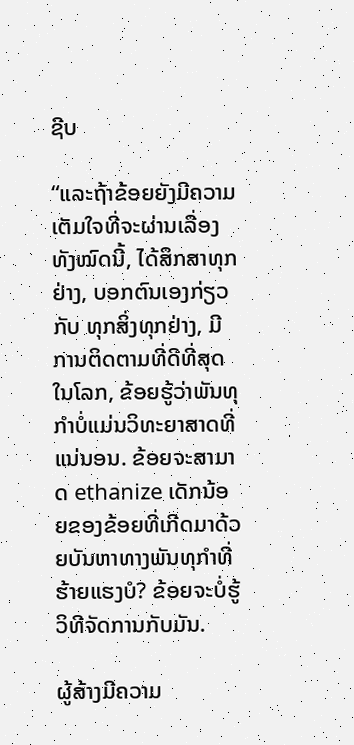ຊີບ

“ແລະຖ້າຂ້ອຍຍັງມີຄວາມເຕັມໃຈທີ່ຈະຜ່ານເລື່ອງທັງໝົດນີ້, ໄດ້ສຶກສາທຸກຢ່າງ, ບອກຕົນເອງກ່ຽວກັບ ທຸກສິ່ງທຸກຢ່າງ, ມີການຕິດຕາມທີ່ດີທີ່ສຸດໃນໂລກ, ຂ້ອຍຮູ້ວ່າພັນທຸກໍາບໍ່ແມ່ນວິທະຍາສາດທີ່ແນ່ນອນ. ຂ້ອຍຈະສາມາດ ethanize ເດັກນ້ອຍຂອງຂ້ອຍທີ່ເກີດມາດ້ວຍບັນຫາທາງພັນທຸກໍາທີ່ຮ້າຍແຮງບໍ? ຂ້ອຍຈະບໍ່ຮູ້ວິທີຈັດການກັບມັນ.

ຜູ້ສ້າງມີຄວາມ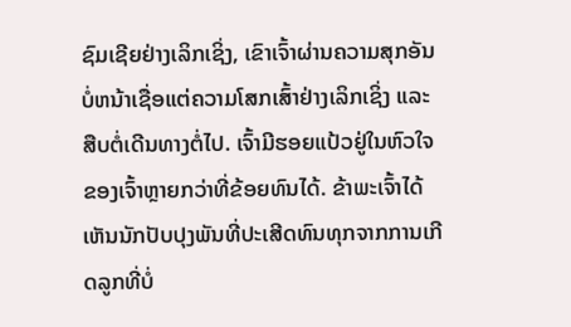ຊົມເຊີຍຢ່າງເລິກເຊິ່ງ, ເຂົາເຈົ້າຜ່ານຄວາມສຸກອັນບໍ່ຫນ້າເຊື່ອແຕ່ຄວາມໂສກເສົ້າຢ່າງເລິກເຊິ່ງ ແລະສືບຕໍ່ເດີນທາງຕໍ່ໄປ. ເຈົ້າມີຮອຍແປ້ວຢູ່ໃນຫົວໃຈຂອງເຈົ້າຫຼາຍກວ່າທີ່ຂ້ອຍທົນໄດ້. ຂ້າພະເຈົ້າໄດ້ເຫັນນັກປັບປຸງພັນທີ່ປະເສີດທົນທຸກຈາກການເກີດລູກທີ່ບໍ່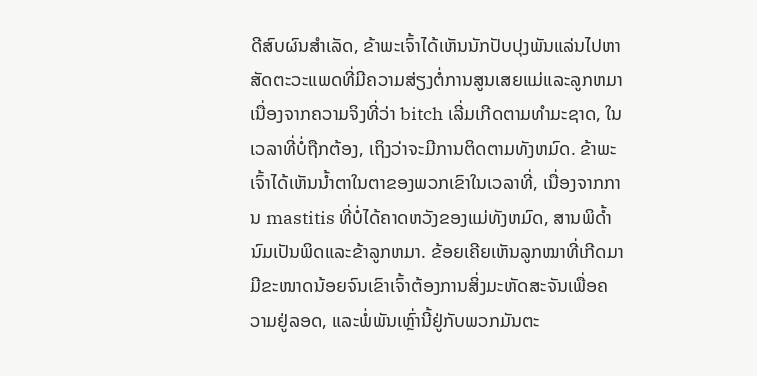ດີສົບຜົນສໍາເລັດ, ຂ້າພະເຈົ້າໄດ້ເຫັນນັກປັບປຸງພັນແລ່ນໄປຫາສັດຕະວະແພດທີ່ມີຄວາມສ່ຽງຕໍ່ການສູນເສຍແມ່ແລະລູກຫມາເນື່ອງຈາກຄວາມຈິງທີ່ວ່າ bitch ເລີ່ມເກີດຕາມທໍາມະຊາດ, ໃນເວລາທີ່ບໍ່ຖືກຕ້ອງ, ເຖິງວ່າຈະມີການຕິດຕາມທັງຫມົດ. ຂ້າພະເຈົ້າໄດ້ເຫັນນ້ຳຕາໃນຕາຂອງພວກເຂົາໃນເວລາທີ່, ເນື່ອງຈາກການ mastitis ທີ່ບໍ່ໄດ້ຄາດຫວັງຂອງແມ່ທັງຫມົດ, ສານພິດ້ຳນົມເປັນພິດແລະຂ້າລູກຫມາ. ຂ້ອຍເຄີຍເຫັນລູກໝາທີ່ເກີດມາມີຂະໜາດນ້ອຍຈົນເຂົາເຈົ້າຕ້ອງການສິ່ງມະຫັດສະຈັນເພື່ອຄວາມຢູ່ລອດ, ແລະພໍ່ພັນເຫຼົ່ານີ້ຢູ່ກັບພວກມັນຕະ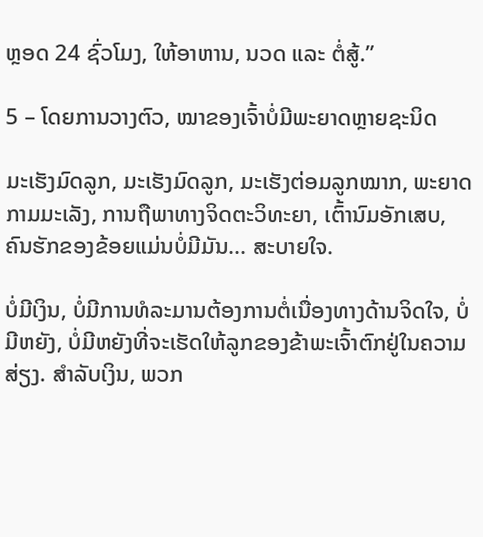ຫຼອດ 24 ຊົ່ວໂມງ, ໃຫ້ອາຫານ, ນວດ ແລະ ຕໍ່ສູ້.”

5 – ໂດຍການວາງຕົວ, ໝາຂອງເຈົ້າບໍ່ມີພະຍາດຫຼາຍຊະນິດ

ມະເຮັງມົດລູກ, ມະເຮັງມົດລູກ, ມະເຮັງຕ່ອມລູກໝາກ, ພະຍາດກາມມະເລັງ, ການຖືພາທາງຈິດຕະວິທະຍາ, ເຕົ້ານົມອັກເສບ, ຄົນຮັກຂອງຂ້ອຍແມ່ນບໍ່ມີມັນ... ສະບາຍໃຈ.

ບໍ່ມີເງິນ, ບໍ່ມີການທໍລະມານຕ້ອງການຕໍ່ເນື່ອງທາງດ້ານຈິດໃຈ, ບໍ່ມີຫຍັງ, ບໍ່ມີຫຍັງທີ່ຈະເຮັດໃຫ້ລູກຂອງຂ້າພະເຈົ້າຕົກຢູ່ໃນຄວາມສ່ຽງ. ສໍາລັບເງິນ, ພວກ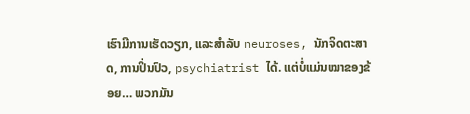ເຮົາມີການເຮັດວຽກ, ແລະສໍາລັບ neuroses, ນັກຈິດຕະສາດ, ການປິ່ນປົວ, psychiatrist ໄດ້. ແຕ່ບໍ່ແມ່ນໝາຂອງຂ້ອຍ… ພວກມັນ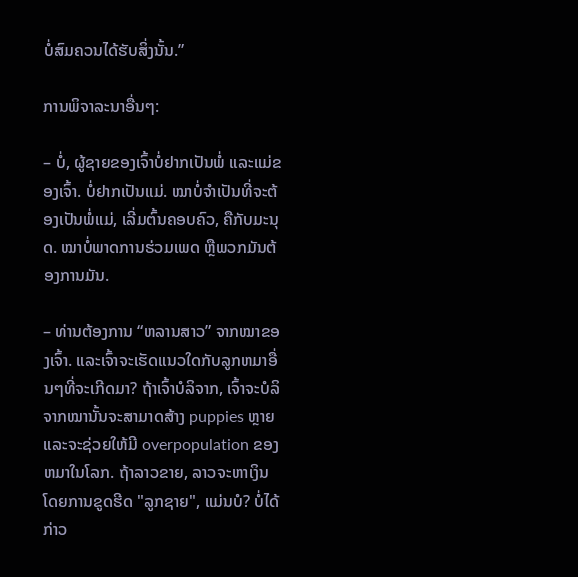ບໍ່ສົມຄວນໄດ້ຮັບສິ່ງນັ້ນ.”

ການພິຈາລະນາອື່ນໆ:

– ບໍ່, ຜູ້ຊາຍຂອງເຈົ້າບໍ່ຢາກເປັນພໍ່ ແລະແມ່ຂອງເຈົ້າ. ບໍ່ຢາກເປັນແມ່. ໝາບໍ່ຈຳເປັນທີ່ຈະຕ້ອງເປັນພໍ່ແມ່, ເລີ່ມຕົ້ນຄອບຄົວ, ຄືກັບມະນຸດ. ໝາບໍ່ພາດການຮ່ວມເພດ ຫຼືພວກມັນຕ້ອງການມັນ.

– ທ່ານຕ້ອງການ “ຫລານສາວ” ຈາກໝາຂອງເຈົ້າ. ແລະເຈົ້າຈະເຮັດແນວໃດກັບລູກຫມາອື່ນໆທີ່ຈະເກີດມາ? ຖ້າເຈົ້າບໍລິຈາກ, ເຈົ້າຈະບໍລິຈາກໝານັ້ນຈະສາມາດສ້າງ puppies ຫຼາຍແລະຈະຊ່ວຍໃຫ້ມີ overpopulation ຂອງຫມາໃນໂລກ. ຖ້າລາວຂາຍ, ລາວຈະຫາເງິນໂດຍການຂູດຮີດ "ລູກຊາຍ", ແມ່ນບໍ? ບໍ່ໄດ້ກ່າວ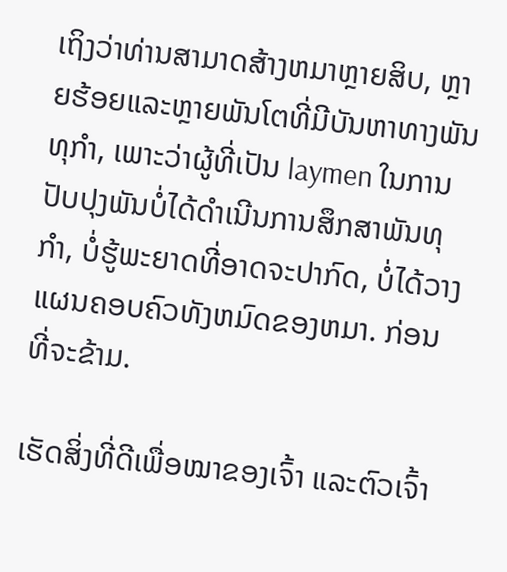ເຖິງວ່າທ່ານສາມາດສ້າງຫມາຫຼາຍສິບ, ຫຼາຍຮ້ອຍແລະຫຼາຍພັນໂຕທີ່ມີບັນຫາທາງພັນທຸກໍາ, ເພາະວ່າຜູ້ທີ່ເປັນ laymen ໃນການປັບປຸງພັນບໍ່ໄດ້ດໍາເນີນການສຶກສາພັນທຸກໍາ, ບໍ່ຮູ້ພະຍາດທີ່ອາດຈະປາກົດ, ບໍ່ໄດ້ວາງແຜນຄອບຄົວທັງຫມົດຂອງຫມາ. ກ່ອນທີ່ຈະຂ້າມ.

ເຮັດສິ່ງທີ່ດີເພື່ອໝາຂອງເຈົ້າ ແລະຕົວເຈົ້າ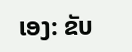ເອງ: ຂັບ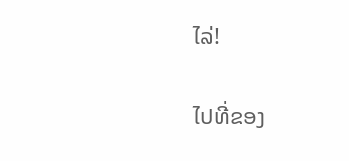ໄລ່!

ໄປທີ່ຂອງ